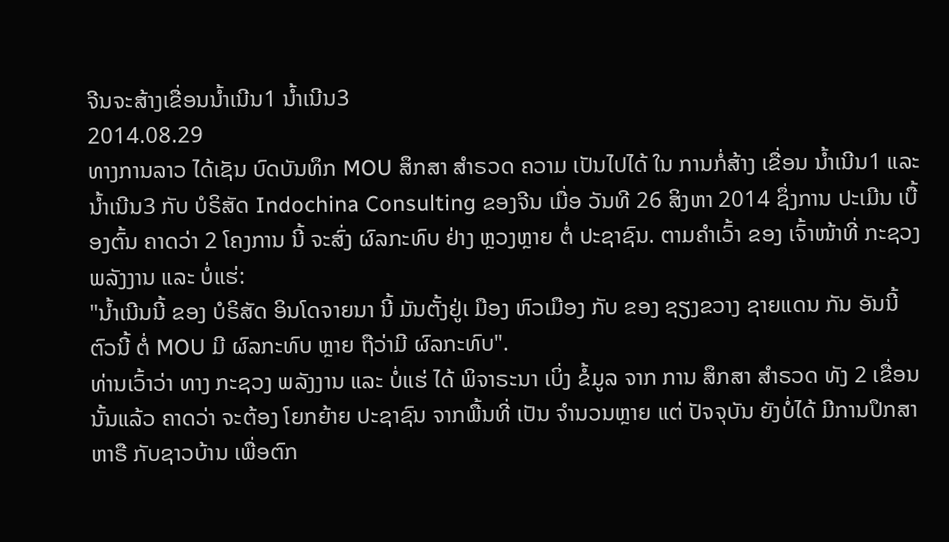ຈີນຈະສ້າງເຂື່ອນນ້ຳເນີນ1 ນ້ຳເນີນ3
2014.08.29
ທາງການລາວ ໄດ້ເຊັນ ບົດບັນທຶກ MOU ສຶກສາ ສຳຣວດ ຄວາມ ເປັນໄປໄດ້ ໃນ ການກໍ່ສ້າງ ເຂື່ອນ ນ້ຳເນີນ1 ແລະ ນ້ຳເນີນ3 ກັບ ບໍຣິສັດ Indochina Consulting ຂອງຈີນ ເມື່ອ ວັນທີ 26 ສິງຫາ 2014 ຊຶ່ງການ ປະເມີນ ເບື້ອງຕົ້ນ ຄາດວ່າ 2 ໂຄງການ ນີ້ ຈະສົ່ງ ຜົລກະທົບ ຢ່າງ ຫຼວງຫຼາຍ ຕໍ່ ປະຊາຊົນ. ຕາມຄຳເວົ້າ ຂອງ ເຈົ້າໜ້າທີ່ ກະຊວງ ພລັງງານ ແລະ ບໍ່ແຮ່:
"ນ້ຳເນີນນີ້ ຂອງ ບໍຣິສັດ ອິນໂດຈາຍນາ ນີ້ ມັນຕັ້ງຢູ່ເ ມືອງ ຫົວເມືອງ ກັບ ຂອງ ຊຽງຂວາງ ຊາຍແດນ ກັນ ອັນນີ້ ຕົວນີ້ ຕໍ່ MOU ມີ ຜົລກະທົບ ຫຼາຍ ຖືວ່າມີ ຜົລກະທົບ".
ທ່ານເວົ້າວ່າ ທາງ ກະຊວງ ພລັງງານ ແລະ ບໍ່ແຮ່ ໄດ້ ພິຈາຣະນາ ເບິ່ງ ຂໍ້ມູລ ຈາກ ການ ສຶກສາ ສຳຣວດ ທັງ 2 ເຂື່ອນ ນັ້ນແລ້ວ ຄາດວ່າ ຈະຕ້ອງ ໂຍກຍ້າຍ ປະຊາຊົນ ຈາກພື້ນທີ່ ເປັນ ຈຳນວນຫຼາຍ ແຕ່ ປັຈຈຸບັນ ຍັງບໍ່ໄດ້ ມີການປຶກສາ ຫາຣື ກັບຊາວບ້ານ ເພື່ອຕົກ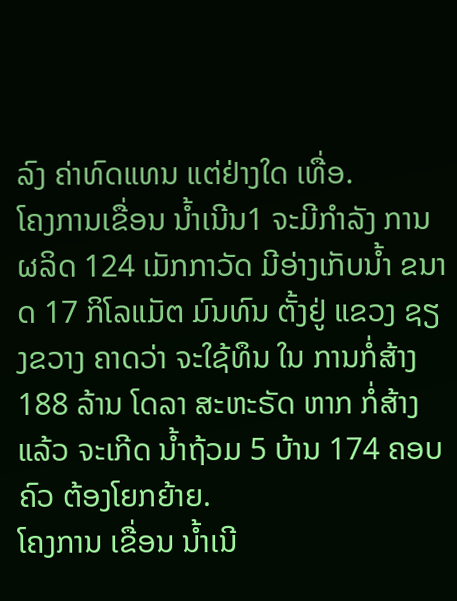ລົງ ຄ່າທົດແທນ ແຕ່ຢ່າງໃດ ເທື່ອ.
ໂຄງການເຂື່ອນ ນ້ຳເນີນ1 ຈະມີກຳລັງ ການຜລິດ 124 ເມັກກາວັດ ມີອ່າງເກັບນ້ຳ ຂນາດ 17 ກິໂລແມັຕ ມົນທົນ ຕັ້ງຢູ່ ແຂວງ ຊຽງຂວາງ ຄາດວ່າ ຈະໃຊ້ທຶນ ໃນ ການກໍ່ສ້າງ 188 ລ້ານ ໂດລາ ສະຫະຣັດ ຫາກ ກໍ່ສ້າງແລ້ວ ຈະເກີດ ນ້ຳຖ້ວມ 5 ບ້ານ 174 ຄອບຄົວ ຕ້ອງໂຍກຍ້າຍ.
ໂຄງການ ເຂື່ອນ ນ້ຳເນີ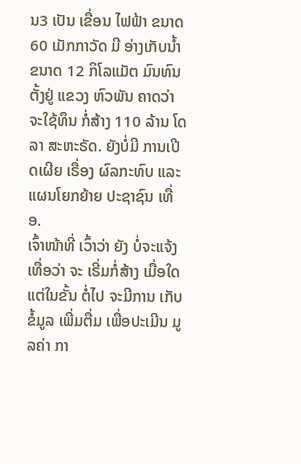ນ3 ເປັນ ເຂື່ອນ ໄຟຟ້າ ຂນາດ 60 ເມັກກາວັດ ມີ ອ່າງເກັບນ້ຳ ຂນາດ 12 ກິໂລແມັຕ ມົນທົນ ຕັ້ງຢູ່ ແຂວງ ຫົວພັນ ຄາດວ່າ ຈະໃຊ້ທຶນ ກໍ່ສ້າງ 110 ລ້ານ ໂດລາ ສະຫະຣັດ. ຍັງບໍ່ມີ ການເປີດເຜີຍ ເຣື່ອງ ຜົລກະທົບ ແລະ ແຜນໂຍກຍ້າຍ ປະຊາຊົນ ເທື່ອ.
ເຈົ້າໜ້າທີ່ ເວົ້າວ່າ ຍັງ ບໍ່ຈະແຈ້ງ ເທື່ອວ່າ ຈະ ເຣີ່ມກໍ່ສ້າງ ເມື່ອໃດ ແຕ່ໃນຂັ້ນ ຕໍ່ໄປ ຈະມີການ ເກັບຂໍ້ມູລ ເພີ່ມຕື່ມ ເພື່ອປະເມີນ ມູລຄ່າ ກາ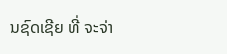ນຊົດເຊີຍ ທີ່ ຈະຈ່າ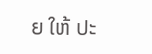ຍ ໃຫ້ ປະ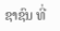ຊາຊົນ ທີ່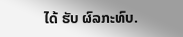ໄດ້ ຮັບ ຜົລກະທົບ.